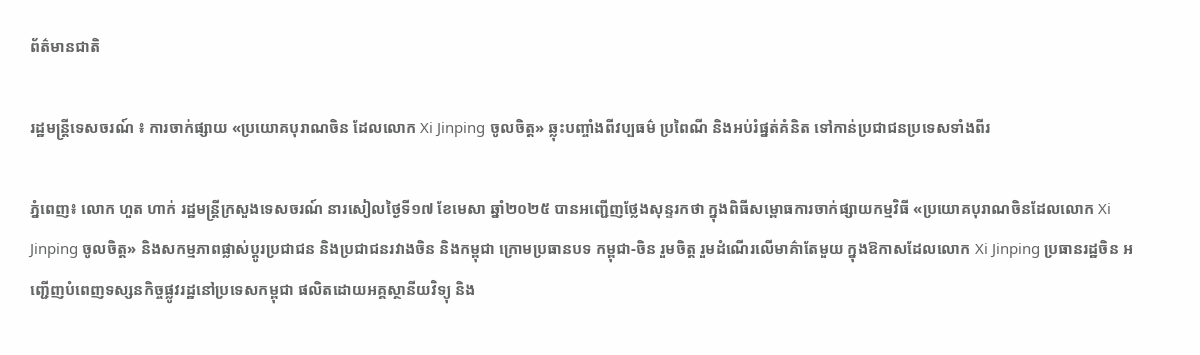ព័ត៌មានជាតិ

រដ្ឋមន្ត្រីទេសចរណ៍ ៖ ការចាក់ផ្សាយ «ប្រយោគបុរាណចិន ដែលលោក Xi Jinping ចូលចិត្ត» ឆ្លុះបញ្ចាំងពីវប្បធម៌ ប្រពៃណី និងអប់រំផ្នត់គំនិត ទៅកាន់ប្រជាជនប្រទេសទាំងពីរ

ភ្នំពេញ៖ លោក ហួត ហាក់ រដ្ឋមន្ត្រីក្រសួងទេសចរណ៍ នារសៀលថ្ងៃទី១៧ ខែមេសា ឆ្នាំ២០២៥ បានអញ្ជើញថ្លែងសុន្ទរកថា ក្នុងពិធីសម្ពោធការចាក់ផ្សាយកម្មវិធី «ប្រយោគបុរាណចិនដែលលោក Xi Jinping ចូលចិត្ត» និងសកម្មភាពផ្លាស់ប្តូរប្រជាជន និងប្រជាជនរវាងចិន និងកម្ពុជា ក្រោមប្រធានបទ កម្ពុជា-ចិន រួមចិត្ត រួមដំណើរលើមាគ៌ាតែមួយ ក្នុងឱកាសដែលលោក Xi Jinping ប្រធានរដ្ឋចិន អញ្ជើញបំពេញទស្សនកិច្ចផ្លូវរដ្ឋនៅប្រទេសកម្ពុជា ផលិតដោយអគ្គស្ថានីយវិទ្យុ និង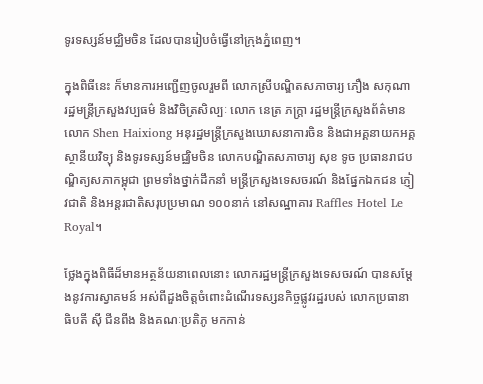ទូរទស្សន៍មជ្ឈិមចិន ដែលបានរៀបចំធ្វើនៅក្រុងភ្នំពេញ។

ក្នុងពិធីនេះ ក៏មានការអញ្ជើញចូលរួមពី លោកស្រីបណ្ឌិតសភាចារ្យ ភឿង សកុណា រដ្ឋមន្ត្រីក្រសួងវប្បធម៌ និងវិចិត្រសិល្បៈ លោក នេត្រ ភក្ត្រា រដ្ឋមន្ត្រីក្រសួងព័ត៌មាន លោក Shen Haixiong អនុរដ្ឋមន្ត្រីក្រសួងឃោសនាការចិន និងជាអគ្គនាយកអគ្គស្ថានីយវិទ្យុ និងទូរទស្សន៍មជ្ឈិមចិន លោកបណ្ឌិតសភាចារ្យ សុខ ទូច ប្រធានរាជបណ្ឌិត្យសភាកម្ពុជា ព្រមទាំងថ្នាក់ដឹកនាំ មន្ត្រីក្រសួងទេសចរណ៍ និងផ្នែកឯកជន ភ្ញៀវជាតិ និងអន្តរជាតិសរុបប្រមាណ ១០០នាក់ នៅសណ្ឋាគារ Raffles Hotel Le Royal។

ថ្លែងក្នុងពិធីដ៏មានអត្ថន័យនាពេលនោះ លោករដ្ឋមន្ត្រីក្រសួងទេសចរណ៍ បានសម្តែងនូវការស្វាគមន៍ អស់ពីដួងចិត្តចំពោះដំណើរទស្សនកិច្ចផ្លូវរដ្ឋរបស់ លោកប្រធានាធិបតី ស៊ី ជីនពីង និងគណៈប្រតិភូ មកកាន់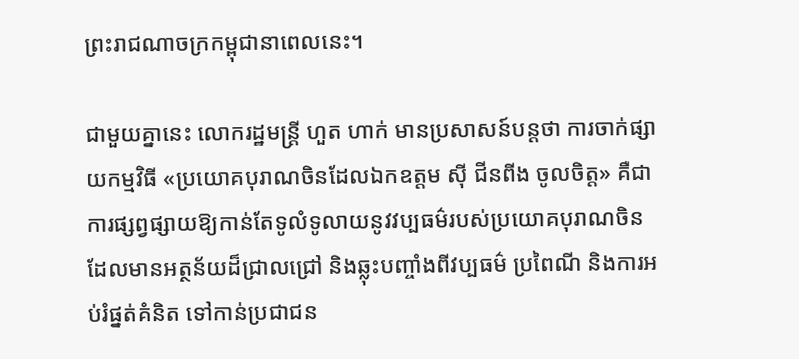ព្រះរាជណាចក្រកម្ពុជានាពេលនេះ។

ជាមួយគ្នានេះ លោករដ្ឋមន្ត្រី ហួត ហាក់ មានប្រសាសន៍បន្តថា ការចាក់ផ្សាយកម្មវិធី «ប្រយោគបុរាណចិនដែលឯកឧត្តម ស៊ី ជីនពីង ចូលចិត្ត» គឺជាការផ្សព្វផ្សាយឱ្យកាន់តែទូលំទូលាយនូវវប្បធម៌របស់ប្រយោគបុរាណចិន ដែលមានអត្ថន័យដ៏ជ្រាលជ្រៅ និងឆ្លុះបញ្ចាំងពីវប្បធម៌ ប្រពៃណី និងការអប់រំផ្នត់គំនិត ទៅកាន់ប្រជាជន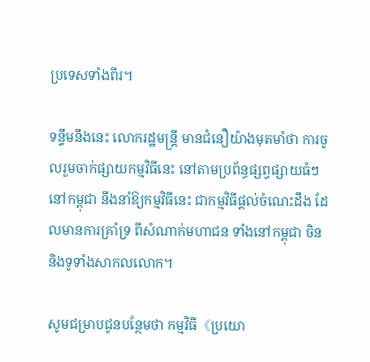ប្រទេសទាំងពីរ។

ទន្ទឹមនឹងនេះ លោករដ្ឋមន្ត្រី មានជំនឿយ៉ាងមុតមាំថា ការចូលរួមចាក់ផ្សាយកម្មវិធីនេះ នៅតាមប្រព័ន្ធផ្សព្វផ្សាយធំៗនៅកម្ពុជា នឹងនាំឱ្យកម្មវិធីនេះ ជាកម្មវិធីផ្តល់ចំណេះដឹង ដែលមានការគ្រាំទ្រ ពីសំណាក់មហាជន ទាំងនៅកម្ពុជា ចិន និងទូទាំងសាកលលោក។

សូមជម្រាបជូនបន្ថែមថា កម្មវិធី《ប្រយោ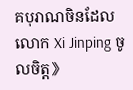គបុរាណចិនដែលលោក Xi Jinping ចូលចិត្ត》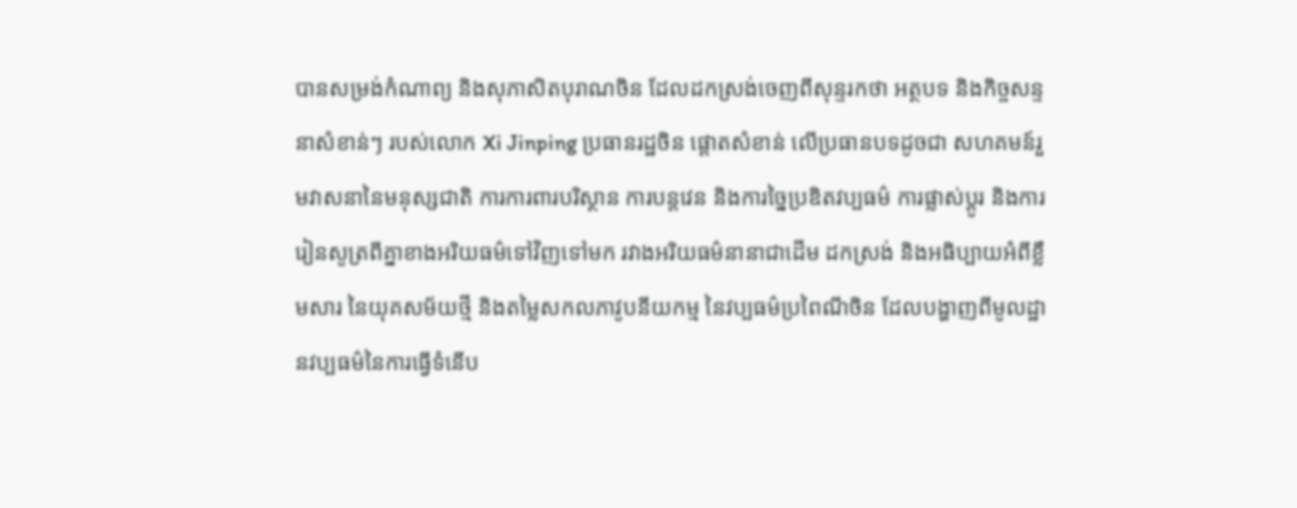បានសម្រង់កំណាព្យ និងសុភាសិតបុរាណចិន ដែលដកស្រង់ចេញពីសុន្ទរកថា អត្ថបទ និងកិច្ចសន្ទនាសំខាន់ៗ របស់លោក Xi Jinping ប្រធានរដ្ឋចិន ផ្តោតសំខាន់ លើប្រធានបទដូចជា សហគមន៍រួមវាសនានៃមនុស្សជាតិ ការការពារបរិស្ថាន ការបន្តវេន និងការច្នៃប្រឌិតវប្បធម៌ ការផ្លាស់ប្តូរ និងការរៀនសូត្រពីគ្នាខាងអរិយធម៌ទៅវិញទៅមក រវាងអរិយធម៌នានាជាដើម ដកស្រង់ និងអធិប្បាយអំពីខ្លឹមសារ នៃយុគសម័យថ្មី និងតម្លៃសកលភាវូបនីយកម្ម នៃវប្បធម៌ប្រពៃណីចិន ដែលបង្ហាញពីមូលដ្ឋានវប្បធម៌នៃការធ្វើទំនើប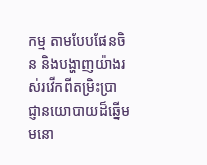កម្ម តាមបែបផែនចិន និងបង្ហាញយ៉ាងរស់រវើកពីតម្រិះប្រាជ្ញានយោបាយដ៏ឆ្នើម មនោ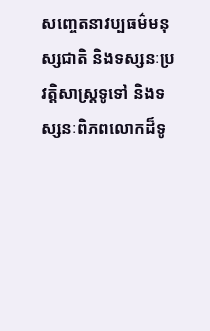សញ្ចេតនាវប្បធម៌មនុស្សជាតិ និងទស្សនៈប្រវត្តិសាស្ត្រទូទៅ និងទស្សនៈពិភពលោកដ៏ទូ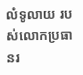លំទូលាយ របស់លោកប្រធានរ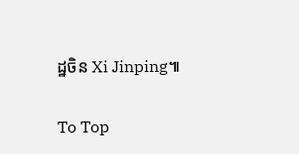ដ្ឋចិន Xi Jinping៕

To Top